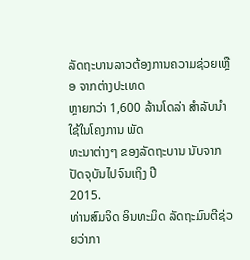ລັດຖະບານລາວຕ້ອງການຄວາມຊ່ວຍເຫຼືອ ຈາກຕ່າງປະເທດ
ຫຼາຍກວ່າ 1,600 ລ້ານໂດລ່າ ສໍາລັບນໍາໃຊ້ໃນໂຄງການ ພັດ
ທະນາຕ່າງໆ ຂອງລັດຖະບານ ນັບຈາກປັດຈຸບັນໄປຈົນເຖິງ ປີ
2015.
ທ່ານສົມຈິດ ອິນທະມິດ ລັດຖະມົນຕີຊ່ວຍວ່າກາ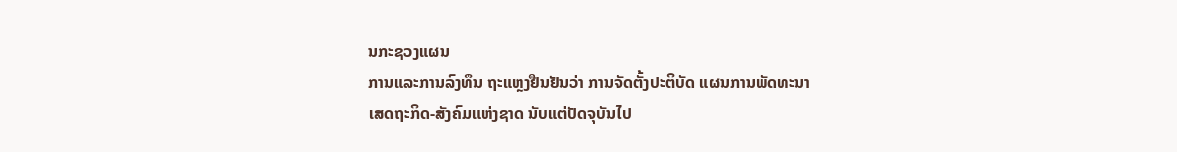ນກະຊວງແຜນ
ການແລະການລົງທຶນ ຖະແຫຼງຢືນຢັນວ່າ ການຈັດຕັ້ງປະຕິບັດ ແຜນການພັດທະນາ
ເສດຖະກິດ-ສັງຄົມແຫ່ງຊາດ ນັບແຕ່ປັດຈຸບັນໄປ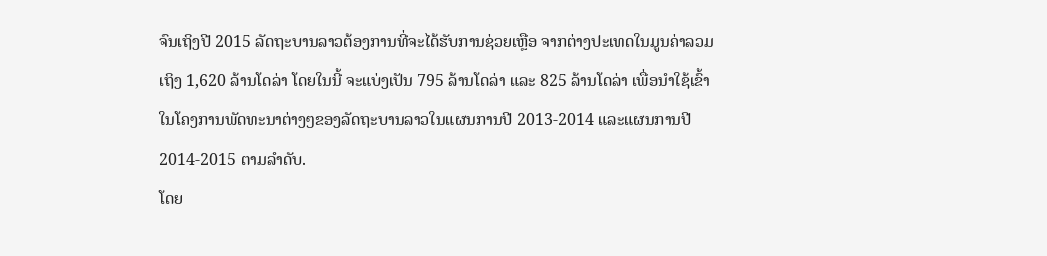ຈົນເຖິງປີ 2015 ລັດຖະບານລາວຕ້ອງການທີ່ຈະໄດ້ຮັບການຊ່ວຍເຫຼືອ ຈາກຕ່າງປະເທດໃນມູນຄ່າລວມເຖິງ 1,620 ລ້ານໂດລ່າ ໂດຍໃນນີ້ ຈະແບ່ງເປັນ 795 ລ້ານໂດລ່າ ແລະ 825 ລ້ານໂດລ່າ ເພື່ອນໍາໃຊ້ເຂົ້າໃນໂຄງການພັດທະນາຕ່າງໆຂອງລັດຖະບານລາວໃນແຜນການປີ 2013-2014 ແລະແຜນການປີ 2014-2015 ຕາມລໍາດັບ.
ໂດຍ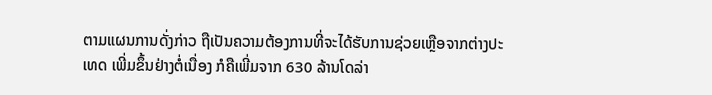ຕາມແຜນການດັ່ງກ່າວ ຖືເປັນຄວາມຕ້ອງການທີ່ຈະໄດ້ຮັບການຊ່ວຍເຫຼືອຈາກຕ່າງປະເທດ ເພີ່ມຂຶ້ນຢ່າງຕໍ່ເນື່ອງ ກໍຄືເພີ່ມຈາກ 630 ລ້ານໂດລ່າ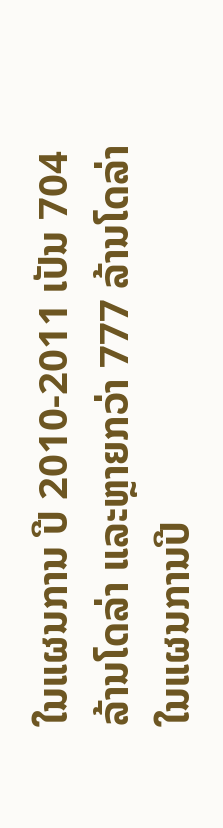ໃນແຜນການ ປີ 2010-2011 ເປັນ 704 ລ້ານໂດລ່າ ແລະຫຼາຍກວ່າ 777 ລ້ານໂດລ່າ ໃນແຜນການປີ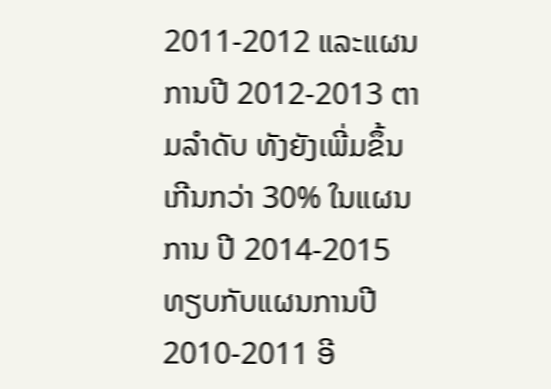2011-2012 ແລະແຜນການປີ 2012-2013 ຕາມລໍາດັບ ທັງຍັງເພີ່ມຂຶ້ນເກີນກວ່າ 30% ໃນແຜນການ ປີ 2014-2015 ທຽບກັບແຜນການປີ 2010-2011 ອີ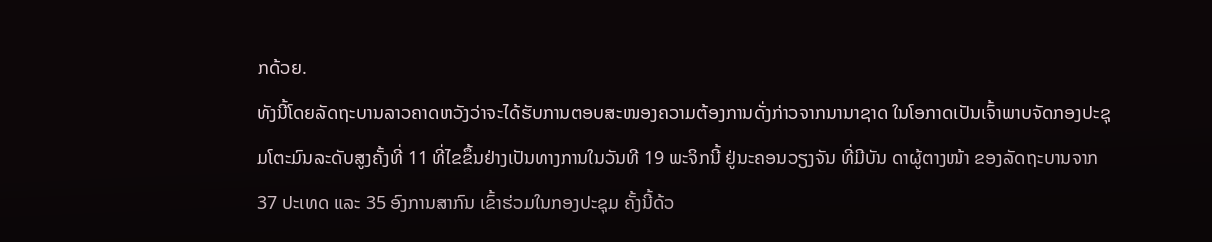ກດ້ວຍ.
ທັງນີ້ໂດຍລັດຖະບານລາວຄາດຫວັງວ່າຈະໄດ້ຮັບການຕອບສະໜອງຄວາມຕ້ອງການດັ່ງກ່າວຈາກນານາຊາດ ໃນໂອກາດເປັນເຈົ້າພາບຈັດກອງປະຊຸມໂຕະມົນລະດັບສູງຄັ້ງທີ່ 11 ທີ່ໄຂຂຶ້ນຢ່າງເປັນທາງການໃນວັນທີ 19 ພະຈິກນີ້ ຢູ່ນະຄອນວຽງຈັນ ທີ່ມີບັນ ດາຜູ້ຕາງໜ້າ ຂອງລັດຖະບານຈາກ 37 ປະເທດ ແລະ 35 ອົງການສາກົນ ເຂົ້າຮ່ວມໃນກອງປະຊຸມ ຄັ້ງນີ້ດ້ວ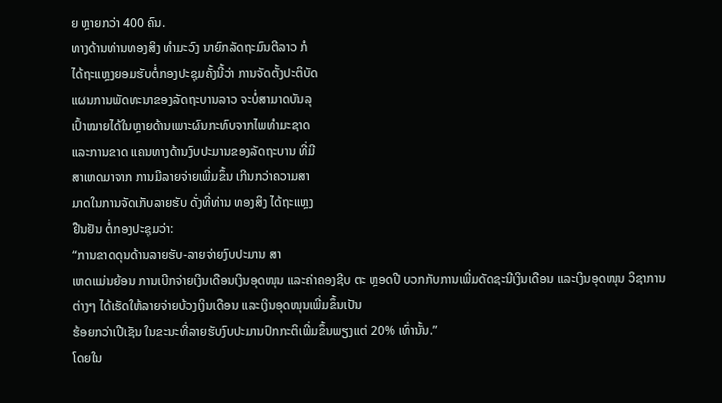ຍ ຫຼາຍກວ່າ 400 ຄົນ.
ທາງດ້ານທ່ານທອງສິງ ທໍາມະວົງ ນາຍົກລັດຖະມົນຕີລາວ ກໍ
ໄດ້ຖະແຫຼງຍອມຮັບຕໍ່ກອງປະຊຸມຄັ້ງນີ້ວ່າ ການຈັດຕັ້ງປະຕິບັດ
ແຜນການພັດທະນາຂອງລັດຖະບານລາວ ຈະບໍ່ສາມາດບັນລຸ
ເປົ້າໝາຍໄດ້ໃນຫຼາຍດ້ານເພາະຜົນກະທົບຈາກໄພທໍາມະຊາດ
ແລະການຂາດ ແຄນທາງດ້ານງົບປະມານຂອງລັດຖະບານ ທີ່ມີ
ສາເຫດມາຈາກ ການມີລາຍຈ່າຍເພີ່ມຂຶ້ນ ເກີນກວ່າຄວາມສາ
ມາດໃນການຈັດເກັບລາຍຮັບ ດັ່ງທີ່ທ່ານ ທອງສິງ ໄດ້ຖະແຫຼງ
ຢືນຢັນ ຕໍ່ກອງປະຊຸມວ່າ:
“ການຂາດດຸນດ້ານລາຍຮັບ-ລາຍຈ່າຍງົບປະມານ ສາ
ເຫດແມ່ນຍ້ອນ ການເບີກຈ່າຍເງິນເດືອນເງິນອຸດໜຸນ ແລະຄ່າຄອງຊີບ ຕະ ຫຼອດປີ ບວກກັບການເພີ່ມດັດຊະນີເງິນເດືອນ ແລະເງິນອຸດໜຸນ ວິຊາການ
ຕ່າງໆ ໄດ້ເຮັດໃຫ້ລາຍຈ່າຍບ້ວງເງິນເດືອນ ແລະເງິນອຸດໜຸນເພີ່ມຂຶ້ນເປັນ
ຮ້ອຍກວ່າເປີເຊັນ ໃນຂະນະທີ່ລາຍຮັບງົບປະມານປົກກະຕິເພີ່ມຂຶ້ນພຽງແຕ່ 20% ເທົ່ານັ້ນ.”
ໂດຍໃນ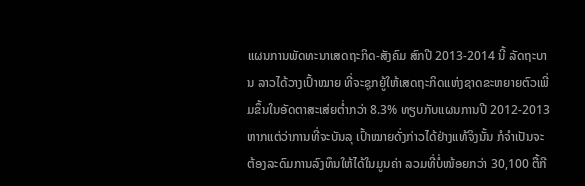ແຜນການພັດທະນາເສດຖະກິດ-ສັງຄົມ ສົກປີ 2013-2014 ນີ້ ລັດຖະບານ ລາວໄດ້ວາງເປົ້າໝາຍ ທີ່ຈະຊຸກຍູ້ໃຫ້ເສດຖະກິດແຫ່ງຊາດຂະຫຍາຍຕົວເພີ່ມຂຶ້ນໃນອັດຕາສະເສ່ຍຕໍ່າກວ່າ 8.3% ທຽບກັບແຜນການປີ 2012-2013 ຫາກແຕ່ວ່າການທີ່ຈະບັນລຸ ເປົ້າໝາຍດັ່ງກ່າວໄດ້ຢ່າງແທ້ຈິງນັ້ນ ກໍຈໍາເປັນຈະຕ້ອງລະດົມການລົງທຶນໃຫ້ໄດ້ໃນມູນຄ່າ ລວມທີ່ບໍ່ໜ້ອຍກວ່າ 30,100 ຕື້ກີ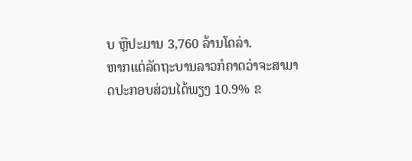ບ ຫຼືປະມານ 3,760 ລ້ານໂດລ່າ.
ຫາກແຕ່ລັດຖະບານລາວກໍຄາດວ່າຈະສາມາດປະກອບສ່ວນໄດ້ພຽງ 10.9% ຂ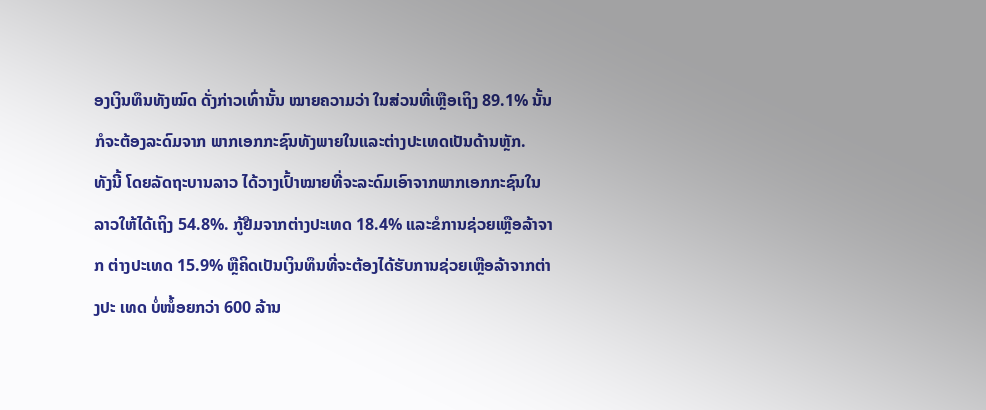ອງເງິນທຶນທັງໝົດ ດັ່ງກ່າວເທົ່ານັ້ນ ໝາຍຄວາມວ່າ ໃນສ່ວນທີ່ເຫຼືອເຖິງ 89.1% ນັ້ນ ກໍຈະຕ້ອງລະດົມຈາກ ພາກເອກກະຊົນທັງພາຍໃນແລະຕ່າງປະເທດເປັນດ້ານຫຼັກ.
ທັງນີ້ ໂດຍລັດຖະບານລາວ ໄດ້ວາງເປົ້າໝາຍທີ່ຈະລະດົມເອົາຈາກພາກເອກກະຊົນໃນ ລາວໃຫ້ໄດ້ເຖິງ 54.8%. ກູ້ຢືມຈາກຕ່າງປະເທດ 18.4% ແລະຂໍການຊ່ວຍເຫຼືອລ້າຈາກ ຕ່າງປະເທດ 15.9% ຫຼືຄິດເປັນເງິນທຶນທີ່ຈະຕ້ອງໄດ້ຮັບການຊ່ວຍເຫຼືອລ້າຈາກຕ່າງປະ ເທດ ບໍ່ໜ້ໍອຍກວ່າ 600 ລ້ານ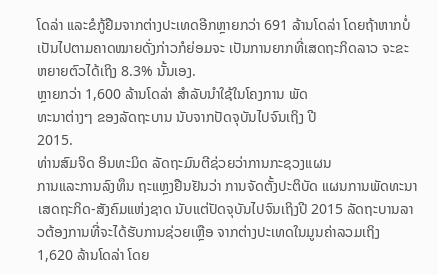ໂດລ່າ ແລະຂໍກູ້ຢືມຈາກຕ່າງປະເທດອີກຫຼາຍກວ່າ 691 ລ້ານໂດລ່າ ໂດຍຖ້າຫາກບໍ່ເປັນໄປຕາມຄາດໝາຍດັ່ງກ່າວກໍຍ່ອມຈະ ເປັນການຍາກທີ່ເສດຖະກິດລາວ ຈະຂະຫຍາຍຕົວໄດ້ເຖິງ 8.3% ນັ້ນເອງ.
ຫຼາຍກວ່າ 1,600 ລ້ານໂດລ່າ ສໍາລັບນໍາໃຊ້ໃນໂຄງການ ພັດ
ທະນາຕ່າງໆ ຂອງລັດຖະບານ ນັບຈາກປັດຈຸບັນໄປຈົນເຖິງ ປີ
2015.
ທ່ານສົມຈິດ ອິນທະມິດ ລັດຖະມົນຕີຊ່ວຍວ່າການກະຊວງແຜນ
ການແລະການລົງທຶນ ຖະແຫຼງຢືນຢັນວ່າ ການຈັດຕັ້ງປະຕິບັດ ແຜນການພັດທະນາ
ເສດຖະກິດ-ສັງຄົມແຫ່ງຊາດ ນັບແຕ່ປັດຈຸບັນໄປຈົນເຖິງປີ 2015 ລັດຖະບານລາວຕ້ອງການທີ່ຈະໄດ້ຮັບການຊ່ວຍເຫຼືອ ຈາກຕ່າງປະເທດໃນມູນຄ່າລວມເຖິງ 1,620 ລ້ານໂດລ່າ ໂດຍ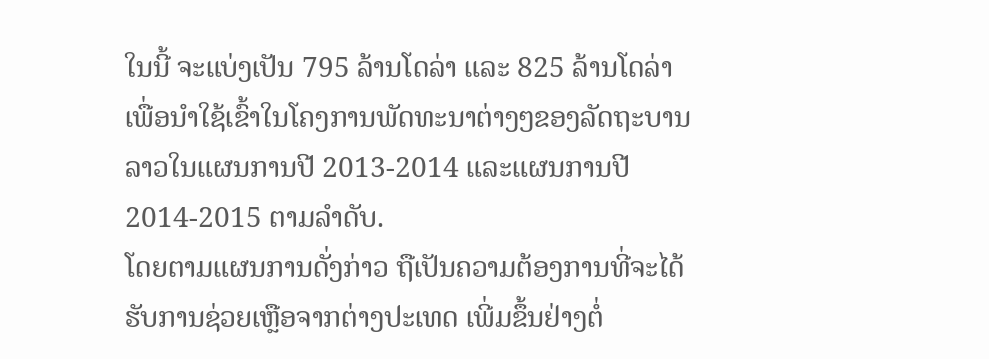ໃນນີ້ ຈະແບ່ງເປັນ 795 ລ້ານໂດລ່າ ແລະ 825 ລ້ານໂດລ່າ ເພື່ອນໍາໃຊ້ເຂົ້າໃນໂຄງການພັດທະນາຕ່າງໆຂອງລັດຖະບານລາວໃນແຜນການປີ 2013-2014 ແລະແຜນການປີ 2014-2015 ຕາມລໍາດັບ.
ໂດຍຕາມແຜນການດັ່ງກ່າວ ຖືເປັນຄວາມຕ້ອງການທີ່ຈະໄດ້ຮັບການຊ່ວຍເຫຼືອຈາກຕ່າງປະເທດ ເພີ່ມຂຶ້ນຢ່າງຕໍ່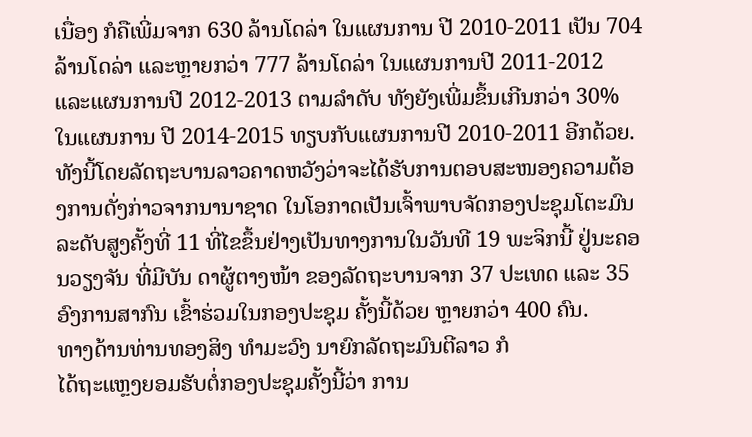ເນື່ອງ ກໍຄືເພີ່ມຈາກ 630 ລ້ານໂດລ່າ ໃນແຜນການ ປີ 2010-2011 ເປັນ 704 ລ້ານໂດລ່າ ແລະຫຼາຍກວ່າ 777 ລ້ານໂດລ່າ ໃນແຜນການປີ 2011-2012 ແລະແຜນການປີ 2012-2013 ຕາມລໍາດັບ ທັງຍັງເພີ່ມຂຶ້ນເກີນກວ່າ 30% ໃນແຜນການ ປີ 2014-2015 ທຽບກັບແຜນການປີ 2010-2011 ອີກດ້ວຍ.
ທັງນີ້ໂດຍລັດຖະບານລາວຄາດຫວັງວ່າຈະໄດ້ຮັບການຕອບສະໜອງຄວາມຕ້ອງການດັ່ງກ່າວຈາກນານາຊາດ ໃນໂອກາດເປັນເຈົ້າພາບຈັດກອງປະຊຸມໂຕະມົນລະດັບສູງຄັ້ງທີ່ 11 ທີ່ໄຂຂຶ້ນຢ່າງເປັນທາງການໃນວັນທີ 19 ພະຈິກນີ້ ຢູ່ນະຄອນວຽງຈັນ ທີ່ມີບັນ ດາຜູ້ຕາງໜ້າ ຂອງລັດຖະບານຈາກ 37 ປະເທດ ແລະ 35 ອົງການສາກົນ ເຂົ້າຮ່ວມໃນກອງປະຊຸມ ຄັ້ງນີ້ດ້ວຍ ຫຼາຍກວ່າ 400 ຄົນ.
ທາງດ້ານທ່ານທອງສິງ ທໍາມະວົງ ນາຍົກລັດຖະມົນຕີລາວ ກໍ
ໄດ້ຖະແຫຼງຍອມຮັບຕໍ່ກອງປະຊຸມຄັ້ງນີ້ວ່າ ການ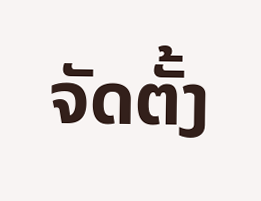ຈັດຕັ້ງ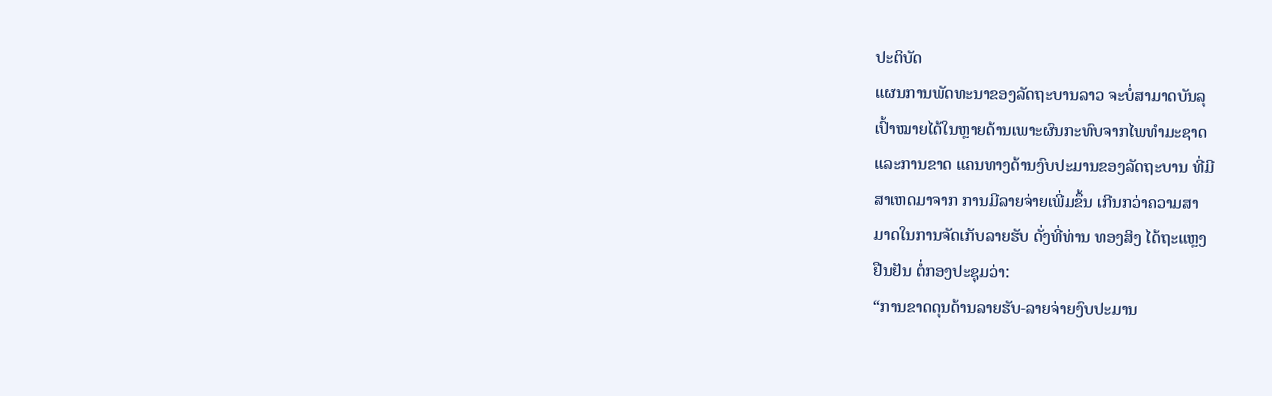ປະຕິບັດ
ແຜນການພັດທະນາຂອງລັດຖະບານລາວ ຈະບໍ່ສາມາດບັນລຸ
ເປົ້າໝາຍໄດ້ໃນຫຼາຍດ້ານເພາະຜົນກະທົບຈາກໄພທໍາມະຊາດ
ແລະການຂາດ ແຄນທາງດ້ານງົບປະມານຂອງລັດຖະບານ ທີ່ມີ
ສາເຫດມາຈາກ ການມີລາຍຈ່າຍເພີ່ມຂຶ້ນ ເກີນກວ່າຄວາມສາ
ມາດໃນການຈັດເກັບລາຍຮັບ ດັ່ງທີ່ທ່ານ ທອງສິງ ໄດ້ຖະແຫຼງ
ຢືນຢັນ ຕໍ່ກອງປະຊຸມວ່າ:
“ການຂາດດຸນດ້ານລາຍຮັບ-ລາຍຈ່າຍງົບປະມານ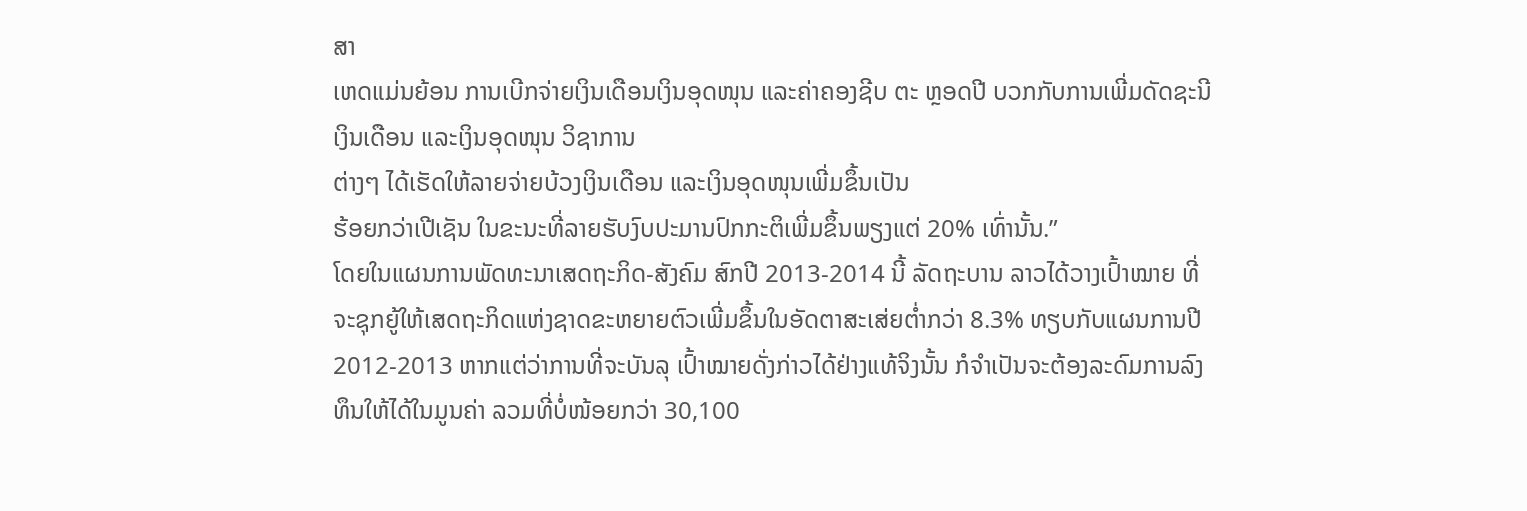ສາ
ເຫດແມ່ນຍ້ອນ ການເບີກຈ່າຍເງິນເດືອນເງິນອຸດໜຸນ ແລະຄ່າຄອງຊີບ ຕະ ຫຼອດປີ ບວກກັບການເພີ່ມດັດຊະນີເງິນເດືອນ ແລະເງິນອຸດໜຸນ ວິຊາການ
ຕ່າງໆ ໄດ້ເຮັດໃຫ້ລາຍຈ່າຍບ້ວງເງິນເດືອນ ແລະເງິນອຸດໜຸນເພີ່ມຂຶ້ນເປັນ
ຮ້ອຍກວ່າເປີເຊັນ ໃນຂະນະທີ່ລາຍຮັບງົບປະມານປົກກະຕິເພີ່ມຂຶ້ນພຽງແຕ່ 20% ເທົ່ານັ້ນ.”
ໂດຍໃນແຜນການພັດທະນາເສດຖະກິດ-ສັງຄົມ ສົກປີ 2013-2014 ນີ້ ລັດຖະບານ ລາວໄດ້ວາງເປົ້າໝາຍ ທີ່ຈະຊຸກຍູ້ໃຫ້ເສດຖະກິດແຫ່ງຊາດຂະຫຍາຍຕົວເພີ່ມຂຶ້ນໃນອັດຕາສະເສ່ຍຕໍ່າກວ່າ 8.3% ທຽບກັບແຜນການປີ 2012-2013 ຫາກແຕ່ວ່າການທີ່ຈະບັນລຸ ເປົ້າໝາຍດັ່ງກ່າວໄດ້ຢ່າງແທ້ຈິງນັ້ນ ກໍຈໍາເປັນຈະຕ້ອງລະດົມການລົງທຶນໃຫ້ໄດ້ໃນມູນຄ່າ ລວມທີ່ບໍ່ໜ້ອຍກວ່າ 30,100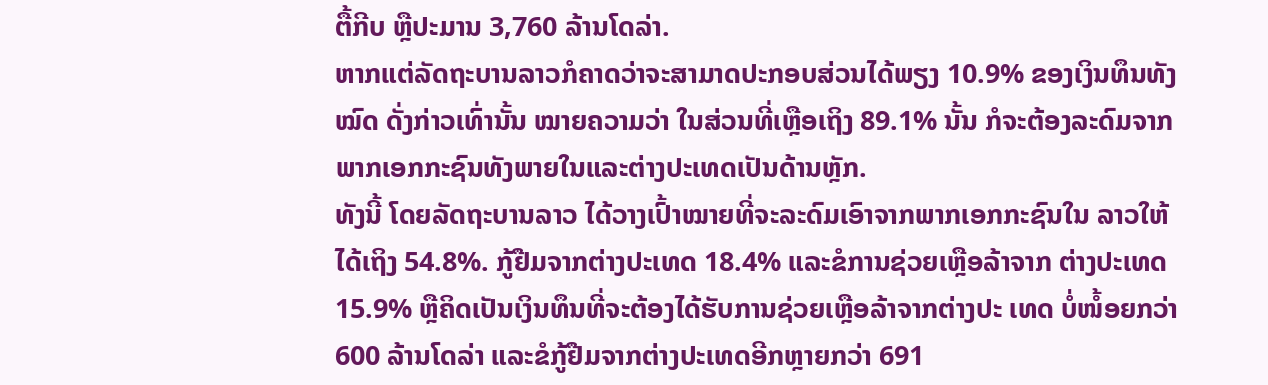ຕື້ກີບ ຫຼືປະມານ 3,760 ລ້ານໂດລ່າ.
ຫາກແຕ່ລັດຖະບານລາວກໍຄາດວ່າຈະສາມາດປະກອບສ່ວນໄດ້ພຽງ 10.9% ຂອງເງິນທຶນທັງໝົດ ດັ່ງກ່າວເທົ່ານັ້ນ ໝາຍຄວາມວ່າ ໃນສ່ວນທີ່ເຫຼືອເຖິງ 89.1% ນັ້ນ ກໍຈະຕ້ອງລະດົມຈາກ ພາກເອກກະຊົນທັງພາຍໃນແລະຕ່າງປະເທດເປັນດ້ານຫຼັກ.
ທັງນີ້ ໂດຍລັດຖະບານລາວ ໄດ້ວາງເປົ້າໝາຍທີ່ຈະລະດົມເອົາຈາກພາກເອກກະຊົນໃນ ລາວໃຫ້ໄດ້ເຖິງ 54.8%. ກູ້ຢືມຈາກຕ່າງປະເທດ 18.4% ແລະຂໍການຊ່ວຍເຫຼືອລ້າຈາກ ຕ່າງປະເທດ 15.9% ຫຼືຄິດເປັນເງິນທຶນທີ່ຈະຕ້ອງໄດ້ຮັບການຊ່ວຍເຫຼືອລ້າຈາກຕ່າງປະ ເທດ ບໍ່ໜ້ໍອຍກວ່າ 600 ລ້ານໂດລ່າ ແລະຂໍກູ້ຢືມຈາກຕ່າງປະເທດອີກຫຼາຍກວ່າ 691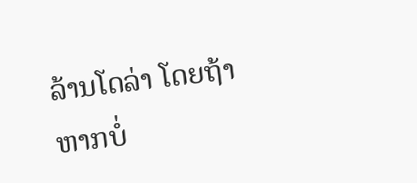ລ້ານໂດລ່າ ໂດຍຖ້າຫາກບໍ່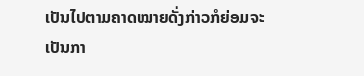ເປັນໄປຕາມຄາດໝາຍດັ່ງກ່າວກໍຍ່ອມຈະ ເປັນກາ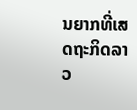ນຍາກທີ່ເສດຖະກິດລາວ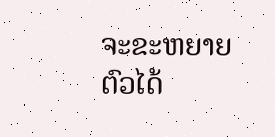ຈະຂະຫຍາຍຕົວໄດ້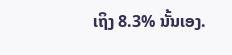ເຖິງ 8.3% ນັ້ນເອງ.